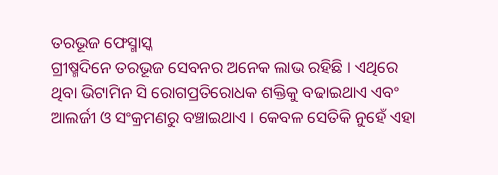ତରଭୂଜ ଫେସ୍ମାସ୍କ
ଗ୍ରୀଷ୍ମଦିନେ ତରଭୂଜ ସେବନର ଅନେକ ଲାଭ ରହିଛି । ଏଥିରେ ଥିବା ଭିଟାମିନ ସି ରୋଗପ୍ରତିରୋଧକ ଶକ୍ତିକୁ ବଢାଇଥାଏ ଏବଂ ଆଲର୍ଜୀ ଓ ସଂକ୍ରମଣରୁ ବଞ୍ଚାଇଥାଏ । କେବଳ ସେତିକି ନୁହେଁ ଏହା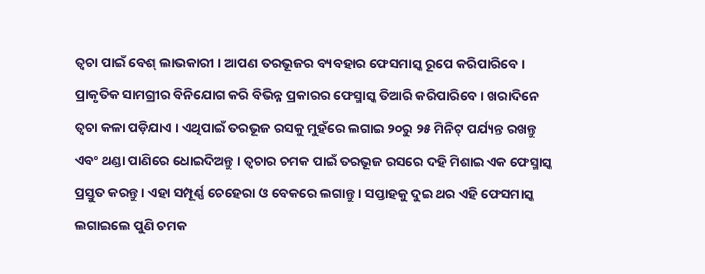ତ୍ୱଚା ପାଇଁ ବେଶ୍ ଲାଭକାରୀ । ଆପଣ ତରଭୂଜର ବ୍ୟବହାର ଫେସମାସ୍କ ରୂପେ କରିପାରିବେ । ପ୍ରାକୃତିକ ସାମଗ୍ରୀର ବିନିଯୋଗ କରି ବିଭିନ୍ନ ପ୍ରକାରର ଫେସ୍ମାସ୍କ ତିଆରି କରିପାରିବେ । ଖରାଦିନେ ତ୍ୱଚା କଳା ପଡ଼ିଯାଏ । ଏଥିପାଇଁ ତରଭୂଜ ରସକୁ ମୁହଁରେ ଲଗାଇ ୨୦ରୁ ୨୫ ମିନିଟ୍ ପର୍ଯ୍ୟନ୍ତ ରଖନ୍ତୁ ଏବଂ ଥଣ୍ଡା ପାଣିରେ ଧୋଇଦିଅନ୍ତୁ । ତ୍ୱଚାର ଚମକ ପାଇଁ ତରଭୂଜ ରସରେ ଦହି ମିଶାଇ ଏକ ଫେସ୍ମାସ୍କ ପ୍ରସ୍ତୁତ କରନ୍ତୁ । ଏହା ସମ୍ପୂର୍ଣ୍ଣ ଚେହେରା ଓ ବେକରେ ଲଗାନ୍ତୁ । ସପ୍ତାହକୁ ଦୁଇ ଥର ଏହି ଫେସମାସ୍କ ଲଗାଇଲେ ପୁଣି ଚମକ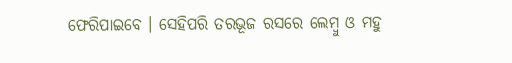ଫେରିପାଇବେ । ସେହିପରି ତରଭୂଜ ରସରେ ଲେମ୍ବୁ ଓ ମହୁ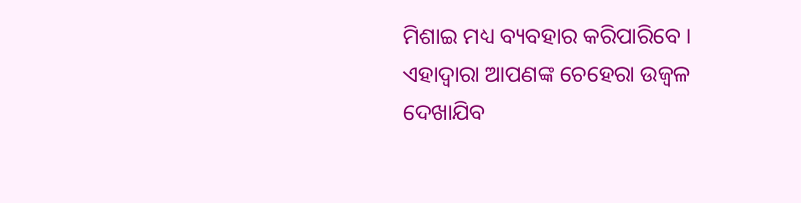ମିଶାଇ ମଧ୍ୟ ବ୍ୟବହାର କରିପାରିବେ । ଏହାଦ୍ୱାରା ଆପଣଙ୍କ ଚେହେରା ଉଜ୍ୱଳ ଦେଖାଯିବ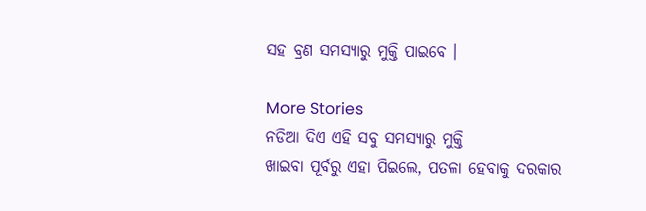ସହ ବ୍ରଣ ସମସ୍ୟାରୁ ମୁକ୍ତି ପାଇବେ ।

More Stories
ନଡିଆ ଦିଏ ଏହି ସବୁ ସମସ୍ୟାରୁ ମୁକ୍ତି
ଖାଇବା ପୂର୍ବରୁ ଏହା ପିଇଲେ, ପତଳା ହେବାକୁ ଦରକାର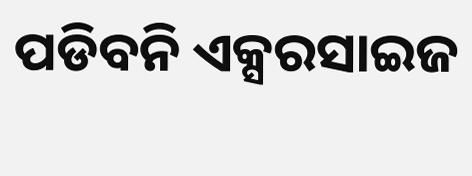ପଡିବନି ଏକ୍ସରସାଇଜ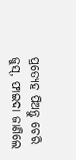ପ୍ରତ୍ୟେହ ପିଅନ୍ତୁ ଚେରି ଜୁସ୍, ଫାଇଦା ଜାଣିଲେ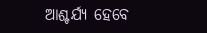ଆଶ୍ଚର୍ଯ୍ୟ ହେବେ